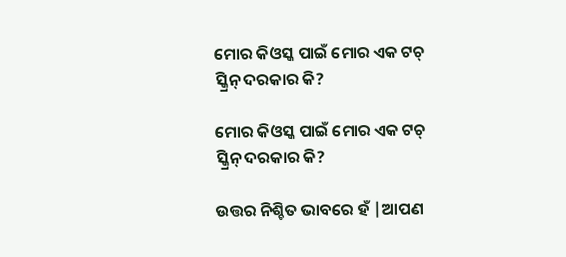ମୋର କିଓସ୍କ ପାଇଁ ମୋର ଏକ ଟଚ୍ ସ୍କ୍ରିନ୍ ଦରକାର କି?

ମୋର କିଓସ୍କ ପାଇଁ ମୋର ଏକ ଟଚ୍ ସ୍କ୍ରିନ୍ ଦରକାର କି?

ଉତ୍ତର ନିଶ୍ଚିତ ଭାବରେ ହଁ |ଆପଣ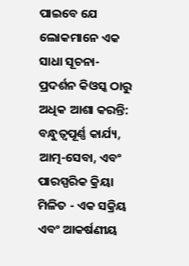ପାଇବେ ଯେ ଲୋକମାନେ ଏକ ସାଧା ସୂଚନା-ପ୍ରଦର୍ଶନ କିଓସ୍କ ଠାରୁ ଅଧିକ ଆଶା କରନ୍ତି: ବନ୍ଧୁତ୍ୱପୂର୍ଣ୍ଣ କାର୍ଯ୍ୟ, ଆତ୍ମ-ସେବା, ଏବଂ ପାରସ୍ପରିକ କ୍ରିୟା ମିଳିତ - ଏକ ସକ୍ରିୟ ଏବଂ ଆକର୍ଷଣୀୟ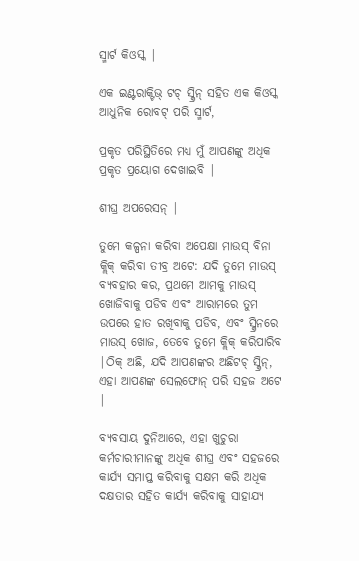ସ୍ମାର୍ଟ କିଓସ୍କ |

ଏକ ଇଣ୍ଟରାକ୍ଟିଭ୍ ଟଚ୍ ସ୍କ୍ରିନ୍ ସହିତ ଏକ କିଓସ୍କ ଆଧୁନିକ ରୋବଟ୍ ପରି ସ୍ମାର୍ଟ,

ପ୍ରକୃତ ପରିସ୍ଥିତିରେ ମଧ୍ୟ ମୁଁ ଆପଣଙ୍କୁ ଅଧିକ ପ୍ରକୃତ ପ୍ରୟୋଗ ଦେଖାଇବି |

ଶୀଘ୍ର ଅପରେସନ୍ |

ତୁମେ କଳ୍ପନା କରିବା ଅପେକ୍ଷା ମାଉସ୍ ବିନା କ୍ଲିକ୍ କରିବା ତୀବ୍ର ଅଟେ: ଯଦି ତୁମେ ମାଉସ୍ ବ୍ୟବହାର କର, ପ୍ରଥମେ ଆମକୁ ମାଉସ୍ ଖୋଜିବାକୁ ପଡିବ ଏବଂ ଆରାମରେ ତୁମ ଉପରେ ହାତ ରଖିବାକୁ ପଡିବ, ଏବଂ ସ୍କ୍ରିନରେ ମାଉସ୍ ଖୋଜ, ତେବେ ତୁମେ କ୍ଲିକ୍ କରିପାରିବ |ଠିକ୍ ଅଛି, ଯଦି ଆପଣଙ୍କର ଅଛିଟଚ୍ ସ୍କ୍ରିନ୍, ଏହା ଆପଣଙ୍କ ସେଲଫୋନ୍ ପରି ସହଜ ଅଟେ |

ବ୍ୟବସାୟ ଦୁନିଆରେ, ଏହା ଖୁଚୁରା କର୍ମଚାରୀମାନଙ୍କୁ ଅଧିକ ଶୀଘ୍ର ଏବଂ ସହଜରେ କାର୍ଯ୍ୟ ସମାପ୍ତ କରିବାକୁ ସକ୍ଷମ କରି ଅଧିକ ଦକ୍ଷତାର ସହିତ କାର୍ଯ୍ୟ କରିବାକୁ ସାହାଯ୍ୟ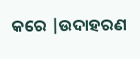କରେ |ଉଦାହରଣ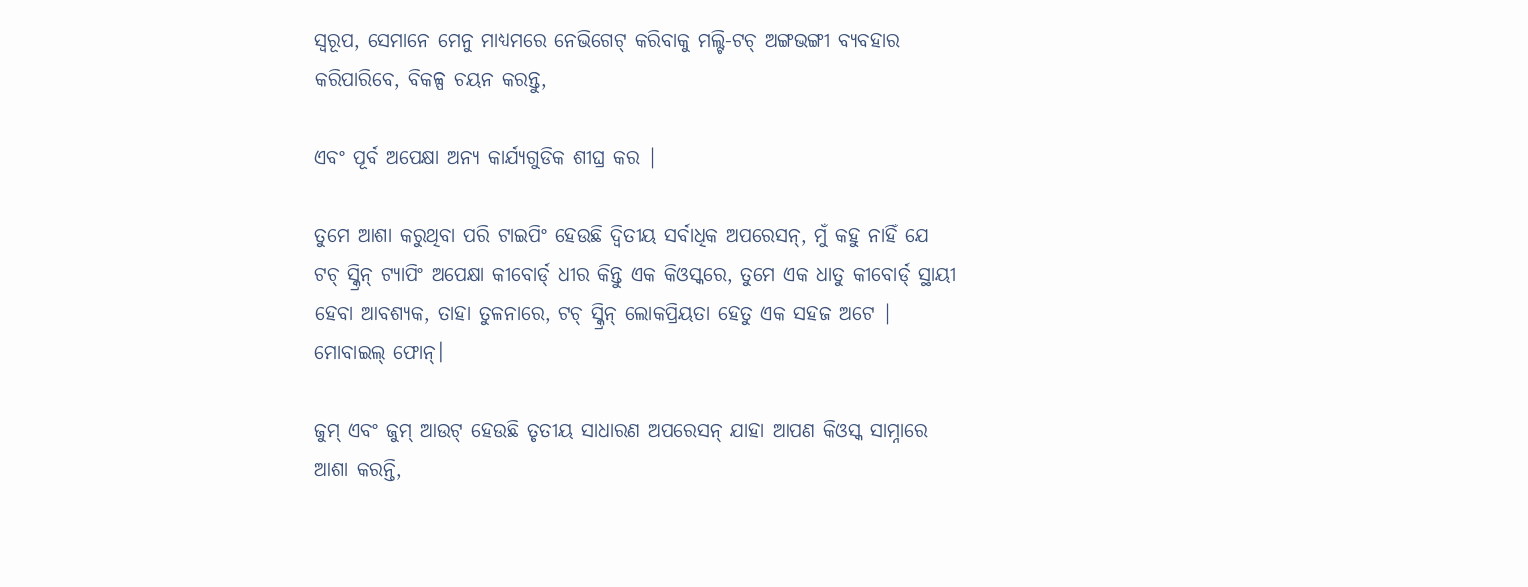ସ୍ୱରୂପ, ସେମାନେ ମେନୁ ମାଧ୍ୟମରେ ନେଭିଗେଟ୍ କରିବାକୁ ମଲ୍ଟି-ଟଚ୍ ଅଙ୍ଗଭଙ୍ଗୀ ବ୍ୟବହାର କରିପାରିବେ, ବିକଳ୍ପ ଚୟନ କରନ୍ତୁ,

ଏବଂ ପୂର୍ବ ଅପେକ୍ଷା ଅନ୍ୟ କାର୍ଯ୍ୟଗୁଡିକ ଶୀଘ୍ର କର |

ତୁମେ ଆଶା କରୁଥିବା ପରି ଟାଇପିଂ ହେଉଛି ଦ୍ୱିତୀୟ ସର୍ବାଧିକ ଅପରେସନ୍, ମୁଁ କହୁ ନାହିଁ ଯେ ଟଚ୍ ସ୍କ୍ରିନ୍ ଟ୍ୟାପିଂ ଅପେକ୍ଷା କୀବୋର୍ଡ୍ ଧୀର କିନ୍ତୁ ଏକ କିଓସ୍କରେ, ତୁମେ ଏକ ଧାତୁ କୀବୋର୍ଡ୍ ସ୍ଥାୟୀ ହେବା ଆବଶ୍ୟକ, ତାହା ତୁଳନାରେ, ଟଚ୍ ସ୍କ୍ରିନ୍ ଲୋକପ୍ରିୟତା ହେତୁ ଏକ ସହଜ ଅଟେ | ମୋବାଇଲ୍ ଫୋନ୍।

ଜୁମ୍ ଏବଂ ଜୁମ୍ ଆଉଟ୍ ହେଉଛି ତୃତୀୟ ସାଧାରଣ ଅପରେସନ୍ ଯାହା ଆପଣ କିଓସ୍କ ସାମ୍ନାରେ ଆଶା କରନ୍ତି,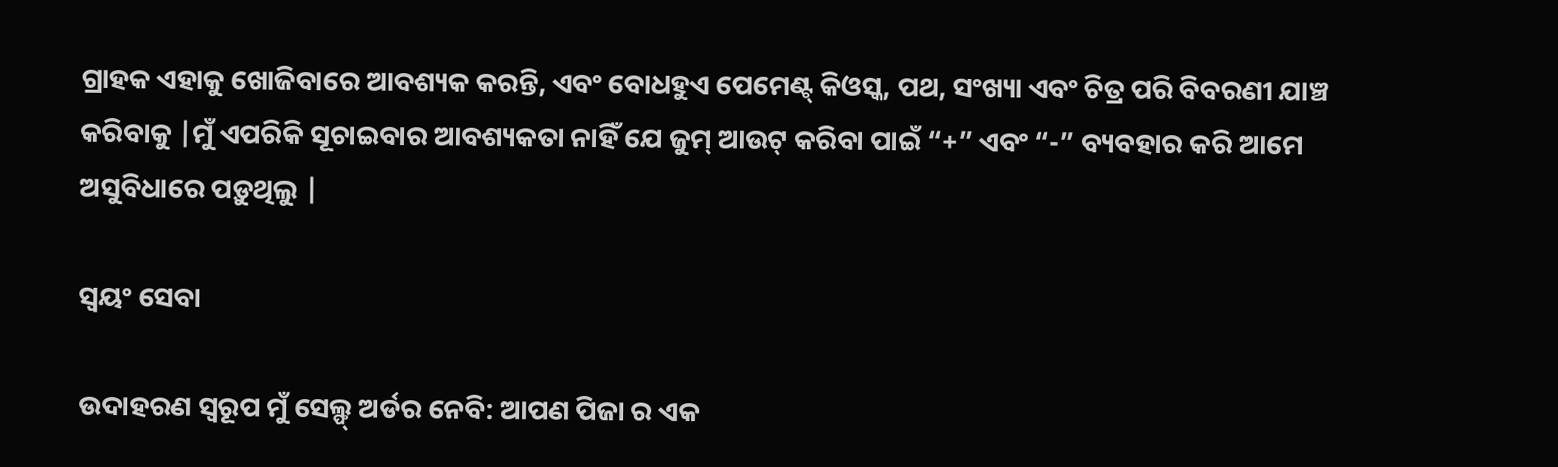ଗ୍ରାହକ ଏହାକୁ ଖୋଜିବାରେ ଆବଶ୍ୟକ କରନ୍ତି, ଏବଂ ବୋଧହୁଏ ପେମେଣ୍ଟ୍ କିଓସ୍କ, ପଥ, ସଂଖ୍ୟା ଏବଂ ଚିତ୍ର ପରି ବିବରଣୀ ଯାଞ୍ଚ କରିବାକୁ |ମୁଁ ଏପରିକି ସୂଚାଇବାର ଆବଶ୍ୟକତା ନାହିଁ ଯେ ଜୁମ୍ ଆଉଟ୍ କରିବା ପାଇଁ “+” ଏବଂ “-” ବ୍ୟବହାର କରି ଆମେ ଅସୁବିଧାରେ ପଡ଼ୁଥିଲୁ |

ସ୍ଵୟଂ ସେବା

ଉଦାହରଣ ସ୍ୱରୂପ ମୁଁ ସେଲ୍ଫ୍ ଅର୍ଡର ନେବି: ଆପଣ ପିଜା ର ଏକ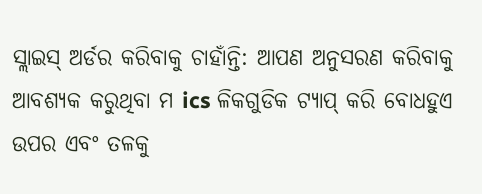ସ୍ଲାଇସ୍ ଅର୍ଡର କରିବାକୁ ଚାହାଁନ୍ତି: ଆପଣ ଅନୁସରଣ କରିବାକୁ ଆବଶ୍ୟକ କରୁଥିବା ମ ics ଳିକଗୁଡିକ ଟ୍ୟାପ୍ କରି ବୋଧହୁଏ ଉପର ଏବଂ ତଳକୁ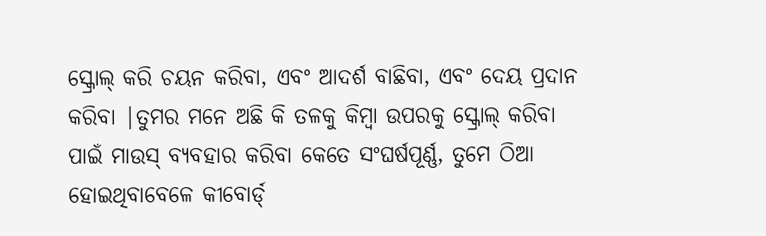ସ୍କ୍ରୋଲ୍ କରି ଚୟନ କରିବା, ଏବଂ ଆଦର୍ଶ ବାଛିବା, ଏବଂ ଦେୟ ପ୍ରଦାନ କରିବା |ତୁମର ମନେ ଅଛି କି ତଳକୁ କିମ୍ବା ଉପରକୁ ସ୍କ୍ରୋଲ୍ କରିବା ପାଇଁ ମାଉସ୍ ବ୍ୟବହାର କରିବା କେତେ ସଂଘର୍ଷପୂର୍ଣ୍ଣ, ତୁମେ ଠିଆ ହୋଇଥିବାବେଳେ କୀବୋର୍ଡ୍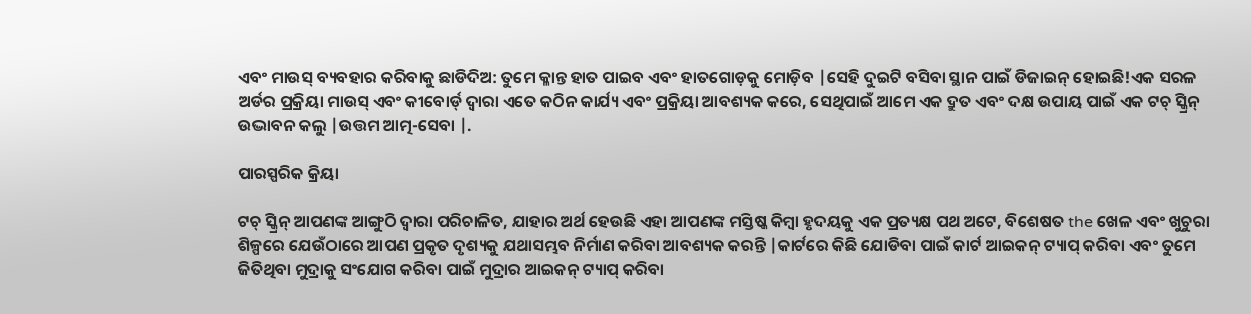ଏବଂ ମାଉସ୍ ବ୍ୟବହାର କରିବାକୁ ଛାଡିଦିଅ: ତୁମେ କ୍ଳାନ୍ତ ହାତ ପାଇବ ଏବଂ ହାତଗୋଡ଼କୁ ମୋଡ଼ିବ |ସେହି ଦୁଇଟି ବସିବା ସ୍ଥାନ ପାଇଁ ଡିଜାଇନ୍ ହୋଇଛି!ଏକ ସରଳ ଅର୍ଡର ପ୍ରକ୍ରିୟା ମାଉସ୍ ଏବଂ କୀବୋର୍ଡ୍ ଦ୍ୱାରା ଏତେ କଠିନ କାର୍ଯ୍ୟ ଏବଂ ପ୍ରକ୍ରିୟା ଆବଶ୍ୟକ କରେ, ସେଥିପାଇଁ ଆମେ ଏକ ଦ୍ରୁତ ଏବଂ ଦକ୍ଷ ଉପାୟ ପାଇଁ ଏକ ଟଚ୍ ସ୍କ୍ରିନ୍ ଉଦ୍ଭାବନ କଲୁ |ଉତ୍ତମ ଆତ୍ମ-ସେବା |.

ପାରସ୍ପରିକ କ୍ରିୟା

ଟଚ୍ ସ୍କ୍ରିନ୍ ଆପଣଙ୍କ ଆଙ୍ଗୁଠି ଦ୍ୱାରା ପରିଚାଳିତ, ଯାହାର ଅର୍ଥ ହେଉଛି ଏହା ଆପଣଙ୍କ ମସ୍ତିଷ୍କ କିମ୍ବା ହୃଦୟକୁ ଏକ ପ୍ରତ୍ୟକ୍ଷ ପଥ ଅଟେ, ବିଶେଷତ the ଖେଳ ଏବଂ ଖୁଚୁରା ଶିଳ୍ପରେ ଯେଉଁଠାରେ ଆପଣ ପ୍ରକୃତ ଦୃଶ୍ୟକୁ ଯଥାସମ୍ଭବ ନିର୍ମାଣ କରିବା ଆବଶ୍ୟକ କରନ୍ତି |କାର୍ଟରେ କିଛି ଯୋଡିବା ପାଇଁ କାର୍ଟ ଆଇକନ୍ ଟ୍ୟାପ୍ କରିବା ଏବଂ ତୁମେ ଜିତିଥିବା ମୁଦ୍ରାକୁ ସଂଯୋଗ କରିବା ପାଇଁ ମୁଦ୍ରାର ଆଇକନ୍ ଟ୍ୟାପ୍ କରିବା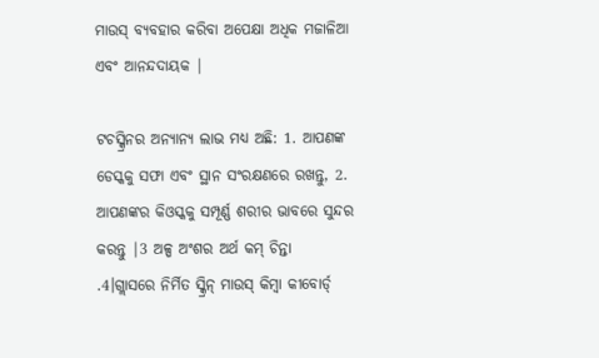ମାଉସ୍ ବ୍ୟବହାର କରିବା ଅପେକ୍ଷା ଅଧିକ ମଜାଳିଆ ଏବଂ ଆନନ୍ଦଦାୟକ |

ଟଚସ୍କ୍ରିନର ଅନ୍ୟାନ୍ୟ ଲାଭ ମଧ୍ୟ ଅଛି: 1. ଆପଣଙ୍କ ଡେସ୍କକୁ ସଫା ଏବଂ ସ୍ଥାନ ସଂରକ୍ଷଣରେ ରଖନ୍ତୁ, 2. ଆପଣଙ୍କର କିଓସ୍କକୁ ସମ୍ପୂର୍ଣ୍ଣ ଶରୀର ଭାବରେ ସୁନ୍ଦର କରନ୍ତୁ |3 ଅଳ୍ପ ଅଂଶର ଅର୍ଥ କମ୍ ଚିନ୍ତା .4।ଗ୍ଲାସରେ ନିର୍ମିତ ସ୍କ୍ରିନ୍ ମାଉସ୍ କିମ୍ବା କୀବୋର୍ଡ୍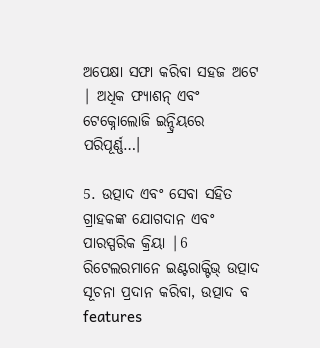ଅପେକ୍ଷା ସଫା କରିବା ସହଜ ଅଟେ | ଅଧିକ ଫ୍ୟାଶନ୍ ଏବଂ ଟେକ୍ନୋଲୋଜି ଇନ୍ଦ୍ରିୟରେ ପରିପୂର୍ଣ୍ଣ…।

5. ଉତ୍ପାଦ ଏବଂ ସେବା ସହିତ ଗ୍ରାହକଙ୍କ ଯୋଗଦାନ ଏବଂ ପାରସ୍ପରିକ କ୍ରିୟା |6 ରିଟେଲରମାନେ ଇଣ୍ଟରାକ୍ଟିଭ୍ ଉତ୍ପାଦ ସୂଚନା ପ୍ରଦାନ କରିବା, ଉତ୍ପାଦ ବ features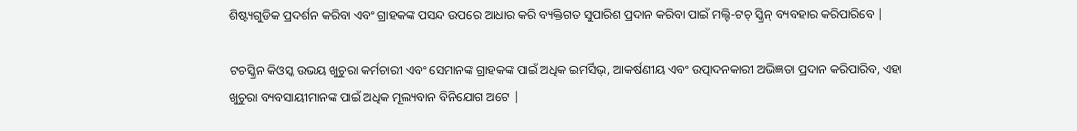ଶିଷ୍ଟ୍ୟଗୁଡିକ ପ୍ରଦର୍ଶନ କରିବା ଏବଂ ଗ୍ରାହକଙ୍କ ପସନ୍ଦ ଉପରେ ଆଧାର କରି ବ୍ୟକ୍ତିଗତ ସୁପାରିଶ ପ୍ରଦାନ କରିବା ପାଇଁ ମଲ୍ଟି-ଟଚ୍ ସ୍କ୍ରିନ୍ ବ୍ୟବହାର କରିପାରିବେ |

ଟଚସ୍କ୍ରିନ କିଓସ୍କ ଉଭୟ ଖୁଚୁରା କର୍ମଚାରୀ ଏବଂ ସେମାନଙ୍କ ଗ୍ରାହକଙ୍କ ପାଇଁ ଅଧିକ ଇମର୍ସିଭ୍, ଆକର୍ଷଣୀୟ ଏବଂ ଉତ୍ପାଦନକାରୀ ଅଭିଜ୍ଞତା ପ୍ରଦାନ କରିପାରିବ, ଏହା ଖୁଚୁରା ବ୍ୟବସାୟୀମାନଙ୍କ ପାଇଁ ଅଧିକ ମୂଲ୍ୟବାନ ବିନିଯୋଗ ଅଟେ |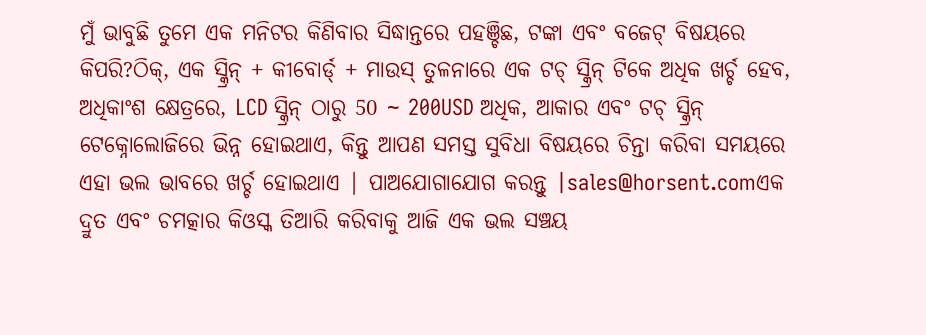ମୁଁ ଭାବୁଛି ତୁମେ ଏକ ମନିଟର କିଣିବାର ସିଦ୍ଧାନ୍ତରେ ପହଞ୍ଚିଛ, ଟଙ୍କା ଏବଂ ବଜେଟ୍ ବିଷୟରେ କିପରି?ଠିକ୍, ଏକ ସ୍କ୍ରିନ୍ + କୀବୋର୍ଡ୍ + ମାଉସ୍ ତୁଳନାରେ ଏକ ଟଚ୍ ସ୍କ୍ରିନ୍ ଟିକେ ଅଧିକ ଖର୍ଚ୍ଚ ହେବ, ଅଧିକାଂଶ କ୍ଷେତ୍ରରେ, LCD ସ୍କ୍ରିନ୍ ଠାରୁ 50 ~ 200USD ଅଧିକ, ଆକାର ଏବଂ ଟଚ୍ ସ୍କ୍ରିନ୍ ଟେକ୍ନୋଲୋଜିରେ ଭିନ୍ନ ହୋଇଥାଏ, କିନ୍ତୁ ଆପଣ ସମସ୍ତ ସୁବିଧା ବିଷୟରେ ଚିନ୍ତା କରିବା ସମୟରେ ଏହା ଭଲ ଭାବରେ ଖର୍ଚ୍ଚ ହୋଇଥାଏ | ପାଅଯୋଗାଯୋଗ କରନ୍ତୁ |sales@horsent.comଏକ ଦ୍ରୁତ ଏବଂ ଚମତ୍କାର କିଓସ୍କ ତିଆରି କରିବାକୁ ଆଜି ଏକ ଭଲ ସଞ୍ଚୟ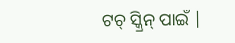ଟଚ୍ ସ୍କ୍ରିନ୍ ପାଇଁ |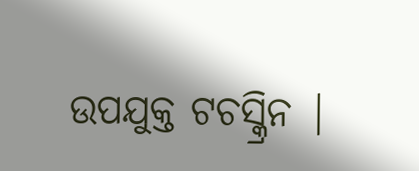ଉପଯୁକ୍ତ ଟଚସ୍କ୍ରିନ |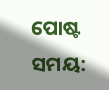ପୋଷ୍ଟ ସମୟ: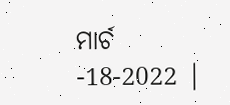ମାର୍ଚ -18-2022 |